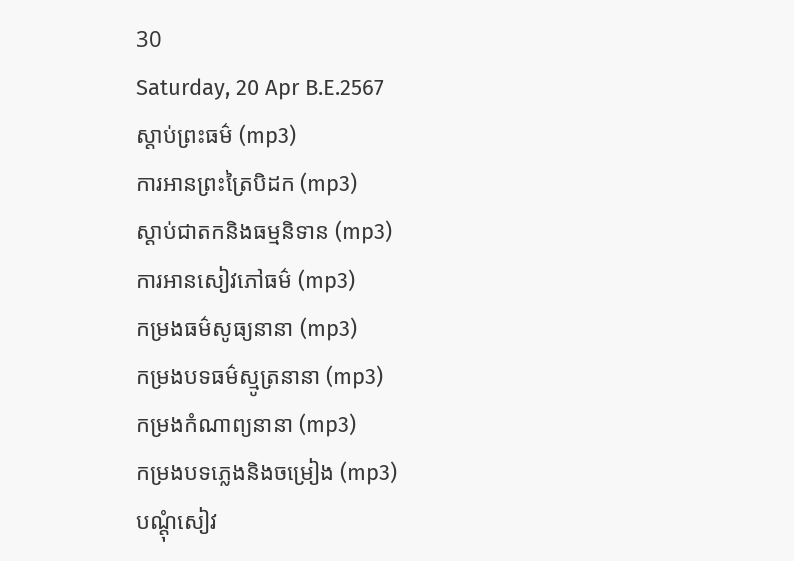30
Saturday, 20 Apr B.E.2567
ស្តាប់ព្រះធម៌ (mp3)
ការអានព្រះត្រៃបិដក (mp3)
ស្តាប់ជាតកនិងធម្មនិទាន (mp3)
ការអានសៀវភៅធម៌ (mp3)
កម្រងធម៌សូធ្យនានា (mp3)
កម្រងបទធម៌ស្មូត្រនានា (mp3)
កម្រងកំណាព្យនានា (mp3)
កម្រងបទភ្លេងនិងចម្រៀង (mp3)
បណ្តុំសៀវ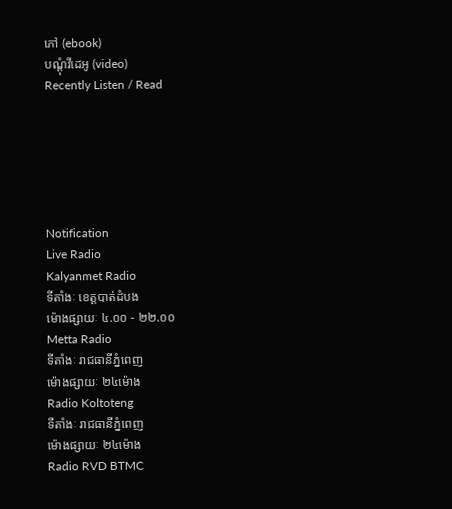ភៅ (ebook)
បណ្តុំវីដេអូ (video)
Recently Listen / Read






Notification
Live Radio
Kalyanmet Radio
ទីតាំងៈ ខេត្តបាត់ដំបង
ម៉ោងផ្សាយៈ ៤.០០ - ២២.០០
Metta Radio
ទីតាំងៈ រាជធានីភ្នំពេញ
ម៉ោងផ្សាយៈ ២៤ម៉ោង
Radio Koltoteng
ទីតាំងៈ រាជធានីភ្នំពេញ
ម៉ោងផ្សាយៈ ២៤ម៉ោង
Radio RVD BTMC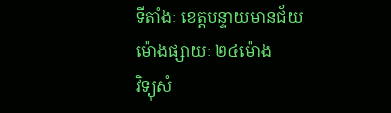ទីតាំងៈ ខេត្តបន្ទាយមានជ័យ
ម៉ោងផ្សាយៈ ២៤ម៉ោង
វិទ្យុសំ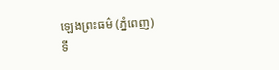ឡេងព្រះធម៌ (ភ្នំពេញ)
ទី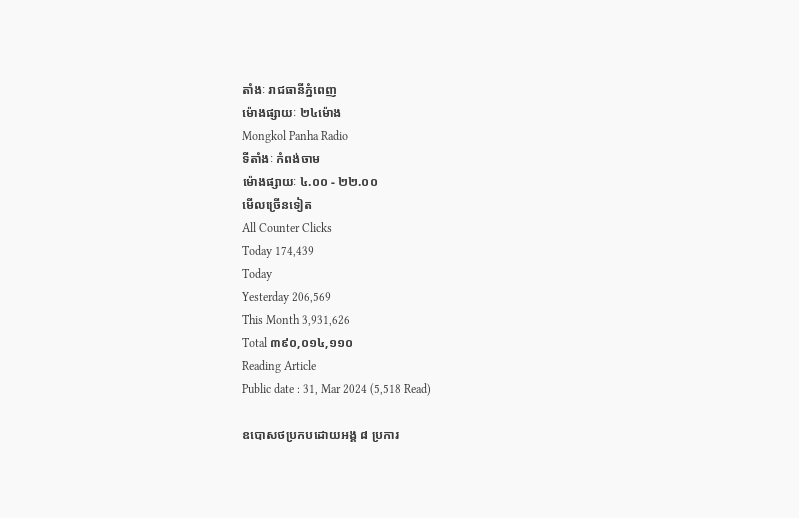តាំងៈ រាជធានីភ្នំពេញ
ម៉ោងផ្សាយៈ ២៤ម៉ោង
Mongkol Panha Radio
ទីតាំងៈ កំពង់ចាម
ម៉ោងផ្សាយៈ ៤.០០ - ២២.០០
មើលច្រើនទៀត
All Counter Clicks
Today 174,439
Today
Yesterday 206,569
This Month 3,931,626
Total ៣៩០,០១៤,១១០
Reading Article
Public date : 31, Mar 2024 (5,518 Read)

ឧបោសថប្រកបដោយអង្គ ៨ ប្រការ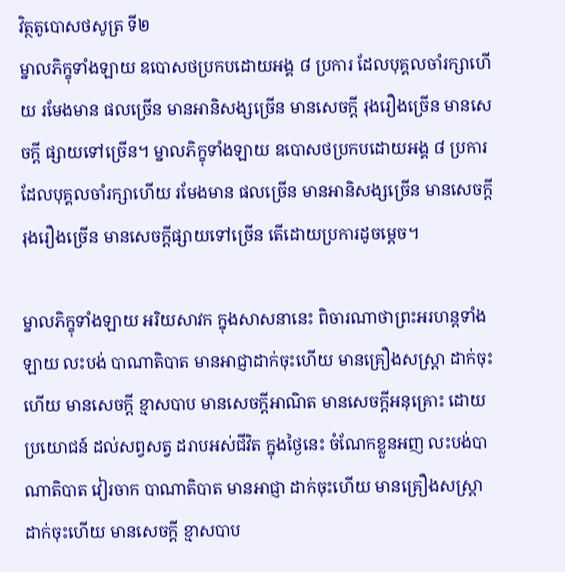វិត្ថតូបោសថសូត្រ ទី២
ម្នាលភិក្ខុទាំងឡាយ ឧបោសថប្រកបដោយអង្គ ៨ ប្រការ ដែលបុគ្គលចាំរក្សាហើយ រមែងមាន ផលច្រើន មានអានិសង្សច្រើន មានសេចក្តី រុងរឿងច្រើន មានសេចក្តី ផ្សាយទៅច្រើន។ ម្នាលភិក្ខុទាំងឡាយ ឧបោសថប្រកបដោយអង្គ ៨ ប្រការ ដែលបុគ្គលចាំរក្សាហើយ រមែងមាន ផលច្រើន មានអានិសង្សច្រើន មានសេចក្តី រុងរឿងច្រើន មានសេចក្តីផ្សាយទៅច្រើន តើដោយប្រការដូចម្តេច។

ម្នាលភិក្ខុទាំងឡាយ អរិយសាវក ក្នុងសាសនានេះ ពិចារណាថាព្រះអរហន្តទាំងឡាយ លះបង់ បាណាតិបាត មានអាជ្ញាដាក់ចុះហើយ មានគ្រឿងសស្រ្តា ដាក់ចុះហើយ មានសេចក្តី ខ្មាសបាប មានសេចក្តីអាណិត មានសេចក្តីអនុគ្រោះ ដោយប្រយោជន៍ ដល់សព្វសត្វ ដរាបអស់ជីវិត ក្នុងថ្ងៃនេះ ចំណែកខ្លួនអញ លះបង់បាណាតិបាត វៀរចាក បាណាតិបាត មានអាជ្ញា ដាក់ចុះហើយ មានគ្រឿងសស្រ្តា ដាក់ចុះហើយ មានសេចក្តី ខ្មាសបាប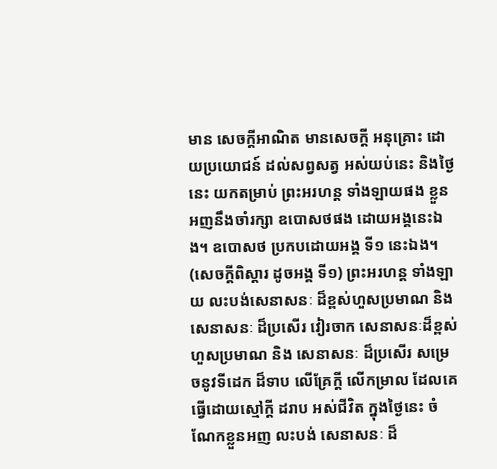មាន សេចក្តីអាណិត មានសេចក្តី អនុគ្រោះ ដោយប្រយោជន៍ ដល់សព្វសត្វ អស់យប់នេះ និងថ្ងៃនេះ យកតម្រាប់ ព្រះអរហន្ត ទាំងឡាយផង ខ្លួនអញនឹងចាំរក្សា ឧបោសថផង ដោយអង្គនេះឯង។ ឧបោសថ ប្រកបដោយអង្គ ទី១ នេះឯង។ (សេចក្តីពិស្តារ ដូចអង្គ ទី១) ព្រះអរហន្ត ទាំងឡាយ លះបង់សេនាសនៈ ដ៏ខ្ពស់ហួសប្រមាណ និងសេនាសនៈ ដ៏ប្រសើរ វៀរចាក សេនាសនៈដ៏ខ្ពស់ ហួសប្រមាណ និង សេនាសនៈ ដ៏ប្រសើរ សម្រេចនូវទីដេក ដ៏ទាប លើគ្រែក្តី លើកម្រាល ដែលគេធ្វើដោយស្មៅក្តី ដរាប អស់ជីវិត ក្នុងថ្ងៃនេះ ចំណែកខ្លួនអញ លះបង់ សេនាសនៈ ដ៏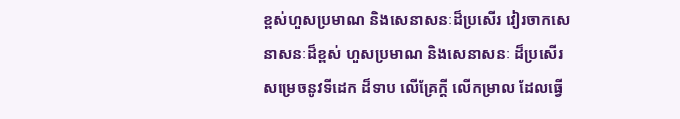ខ្ពស់ហួសប្រមាណ និងសេនាសនៈដ៏ប្រសើរ វៀរចាកសេនាសនៈដ៏ខ្ពស់ ហួសប្រមាណ និងសេនាសនៈ ដ៏ប្រសើរ សម្រេចនូវទីដេក ដ៏ទាប លើគ្រែក្តី លើកម្រាល ដែលធ្វើ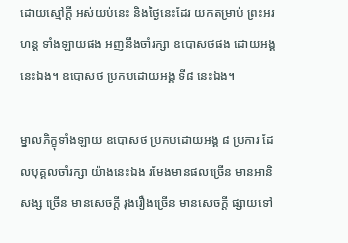ដោយស្មៅក្តី អស់យប់នេះ និងថ្ងៃនេះដែរ យកតម្រាប់ ព្រះអរហន្ត ទាំងឡាយផង អញនឹងចាំរក្សា ឧបោសថផង ដោយអង្គ នេះឯង។ ឧបោសថ ប្រកបដោយអង្គ ទី៨ នេះឯង។

ម្នាលភិក្ខុទាំងឡាយ ឧបោសថ ប្រកបដោយអង្គ ៨ ប្រការ ដែលបុគ្គលចាំរក្សា យ៉ាងនេះឯង រមែងមានផលច្រើន មានអានិសង្ស ច្រើន មានសេចក្តី រុងរឿងច្រើន មានសេចក្តី ផ្សាយទៅ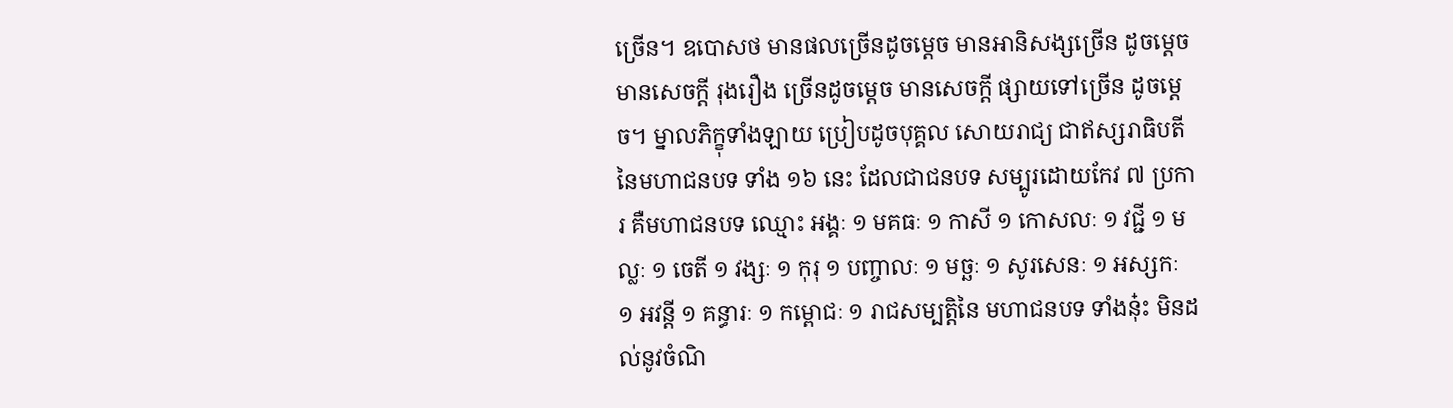ច្រើន។ ឧបោសថ មានផលច្រើនដូចម្តេច មានអានិសង្សច្រើន ដូចម្តេច មានសេចក្តី រុងរឿង ច្រើនដូចម្តេច មានសេចក្តី ផ្សាយទៅច្រើន ដូចម្តេច។ ម្នាលភិក្ខុទាំងឡាយ ប្រៀបដូចបុគ្គល សោយរាជ្យ ជាឥស្សរាធិបតី នៃមហាជនបទ ទាំង ១៦ នេះ ដែលជាជនបទ សម្បូរដោយកែវ ៧ ប្រការ គឺមហាជនបទ ឈ្មោះ អង្គៈ ១ មគធៈ ១ កាសី ១ កោសលៈ ១ វជ្ជី ១ មល្លៈ ១ ចេតី ១ វង្សៈ ១ កុរុ ១ បញ្ចាលៈ ១ មច្ឆៈ ១ សូរសេនៈ ១ អស្សកៈ ១ អវន្តី ១ គន្ធារៈ ១ កម្ពោជៈ ១ រាជសម្បត្តិនៃ មហាជនបទ ទាំងនុ៎ះ មិនដល់នូវចំណិ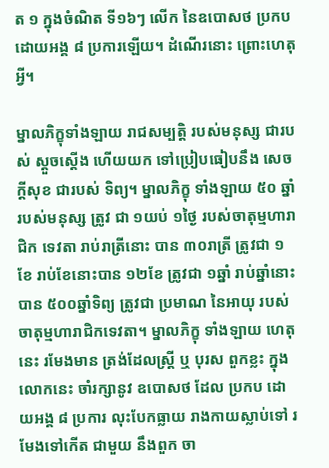ត ១ ក្នុងចំណិត ទី១៦ៗ លើក នៃឧបោសថ ប្រកបដោយអង្គ ៨ ប្រការឡើយ។ ដំណើរនោះ ព្រោះហេតុអ្វី។

ម្នាលភិក្ខុទាំងឡាយ រាជសម្បត្តិ របស់មនុស្ស ជារបស់ ស្តួចស្តើង ហើយយក ទៅប្រៀបធៀបនឹង សេចក្តីសុខ ជារបស់ ទិព្យ។ ម្នាលភិក្ខុ ទាំងឡាយ ៥០ ឆ្នាំ របស់មនុស្ស ត្រូវ ជា ១យប់ ១ថ្ងៃ របស់ចាតុម្មហារាជិក ទេវតា រាប់រាត្រីនោះ បាន ៣០រាត្រី ត្រូវជា ១ខែ រាប់ខែនោះបាន ១២ខែ ត្រូវជា ១ឆ្នាំ រាប់ឆ្នាំនោះបាន ៥០០ឆ្នាំទិព្យ ត្រូវជា ប្រមាណ នៃអាយុ របស់ ចាតុម្មហារាជិកទេវតា។ ម្នាលភិក្ខុ ទាំងឡាយ ហេតុនេះ រមែងមាន ត្រង់ដែលស្រ្តី ឬ បុរស ពួកខ្លះ ក្នុងលោកនេះ ចាំរក្សានូវ ឧបោសថ ដែល ប្រកប ដោយអង្គ ៨ ប្រការ លុះបែកធ្លាយ រាងកាយស្លាប់ទៅ រមែងទៅកើត ជាមួយ នឹងពួក ចា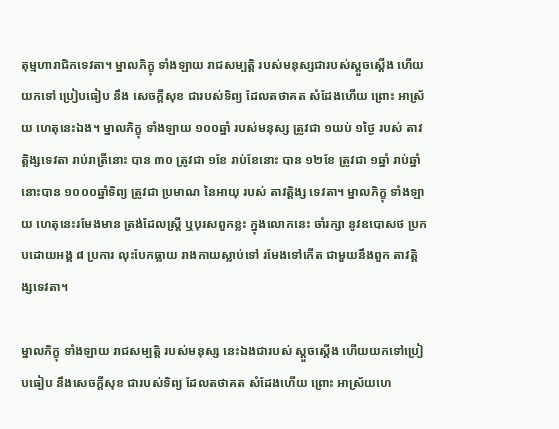តុម្មហារាជិកទេវតា។ ម្នាលភិក្ខុ ទាំងឡាយ រាជសម្បត្តិ របស់មនុស្សជារបស់ស្តួចស្តើង ហើយ យកទៅ ប្រៀបធៀប នឹង សេចក្តីសុខ ជារបស់ទិព្យ ដែលតថាគត សំដែងហើយ ព្រោះ អាស្រ័យ ហេតុនេះឯង។ ម្នាលភិក្ខុ ទាំងឡាយ ១០០ឆ្នាំ របស់មនុស្ស ត្រូវជា ១យប់ ១ថ្ងៃ របស់ តាវត្តិង្សទេវតា រាប់រាត្រីនោះ បាន ៣០ ត្រូវជា ១ខែ រាប់ខែនោះ បាន ១២ខែ ត្រូវជា ១ឆ្នាំ រាប់ឆ្នាំនោះបាន ១០០០ឆ្នាំទិព្យ ត្រូវជា ប្រមាណ នៃអាយុ របស់ តាវត្តិង្ស ទេវតា។ ម្នាលភិក្ខុ ទាំងឡាយ ហេតុនេះរមែងមាន ត្រង់ដែលស្រ្តី ឬបុរសពួកខ្លះ ក្នុងលោកនេះ ចាំរក្សា នូវឧបោសថ ប្រកបដោយអង្គ ៨ ប្រការ លុះបែកធ្លាយ រាងកាយស្លាប់ទៅ រមែងទៅកើត ជាមួយនឹងពួក តាវត្តិង្សទេវតា។

ម្នាលភិក្ខុ ទាំងឡាយ រាជសម្បត្តិ របស់មនុស្ស នេះឯងជារបស់ ស្តួចស្តើង ហើយយកទៅប្រៀបធៀប នឹងសេចក្តីសុខ ជារបស់ទិព្យ ដែលតថាគត សំដែងហើយ ព្រោះ អាស្រ័យហេ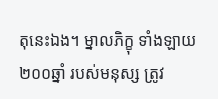តុនេះឯង។ ម្នាលភិក្ខុ ទាំងឡាយ ២០០ឆ្នាំ របស់មនុស្ស ត្រូវ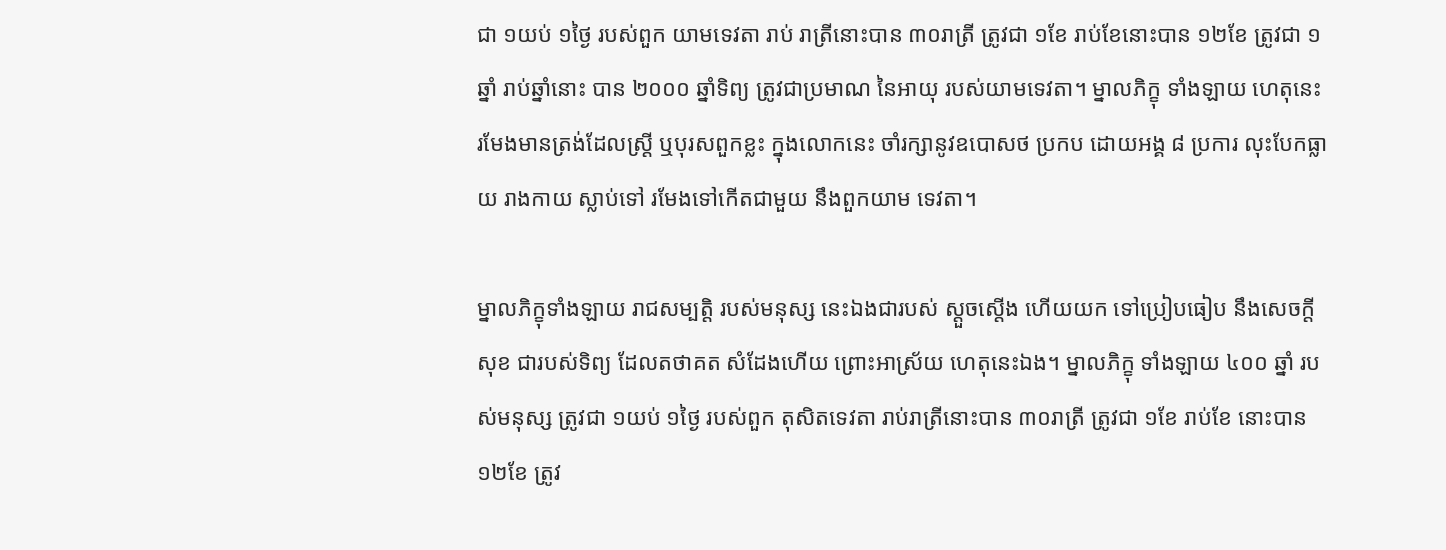ជា ១យប់ ១ថ្ងៃ របស់ពួក យាមទេវតា រាប់ រាត្រីនោះបាន ៣០រាត្រី ត្រូវជា ១ខែ រាប់ខែនោះបាន ១២ខែ ត្រូវជា ១ឆ្នាំ រាប់ឆ្នាំនោះ បាន ២០០០ ឆ្នាំទិព្យ ត្រូវជាប្រមាណ នៃអាយុ របស់យាមទេវតា។ ម្នាលភិក្ខុ ទាំងឡាយ ហេតុនេះ រមែងមានត្រង់ដែលស្រ្តី ឬបុរសពួកខ្លះ ក្នុងលោកនេះ ចាំរក្សានូវឧបោសថ ប្រកប ដោយអង្គ ៨ ប្រការ លុះបែកធ្លាយ រាងកាយ ស្លាប់ទៅ រមែងទៅកើតជាមួយ នឹងពួកយាម ទេវតា។

ម្នាលភិក្ខុទាំងឡាយ រាជសម្បត្តិ របស់មនុស្ស នេះឯងជារបស់ ស្តួចស្តើង ហើយយក ទៅប្រៀបធៀប នឹងសេចក្តីសុខ ជារបស់ទិព្យ ដែលតថាគត សំដែងហើយ ព្រោះអាស្រ័យ ហេតុនេះឯង។ ម្នាលភិក្ខុ ទាំងឡាយ ៤០០ ឆ្នាំ របស់មនុស្ស ត្រូវជា ១យប់ ១ថ្ងៃ របស់ពួក តុសិតទេវតា រាប់រាត្រីនោះបាន ៣០រាត្រី ត្រូវជា ១ខែ រាប់ខែ នោះបាន ១២ខែ ត្រូវ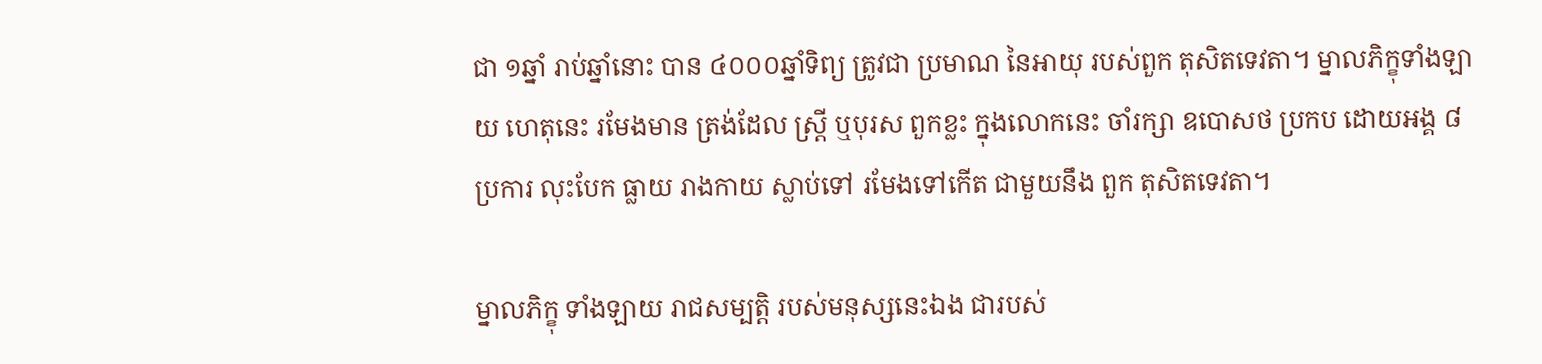ជា ១ឆ្នាំ រាប់ឆ្នាំនោះ បាន ៤០០០ឆ្នាំទិព្យ ត្រូវជា ប្រមាណ នៃអាយុ របស់ពួក តុសិតទេវតា។ ម្នាលភិក្ខុទាំងឡាយ ហេតុនេះ រមែងមាន ត្រង់ដែល ស្រ្តី ឬបុរស ពួកខ្លះ ក្នុងលោកនេះ ចាំរក្សា ឧបោសថ ប្រកប ដោយអង្គ ៨ ប្រការ លុះបែក ធ្លាយ រាងកាយ ស្លាប់ទៅ រមែងទៅកើត ជាមួយនឹង ពួក តុសិតទេវតា។

ម្នាលភិក្ខុ ទាំងឡាយ រាជសម្បត្តិ របស់មនុស្សនេះឯង ជារបស់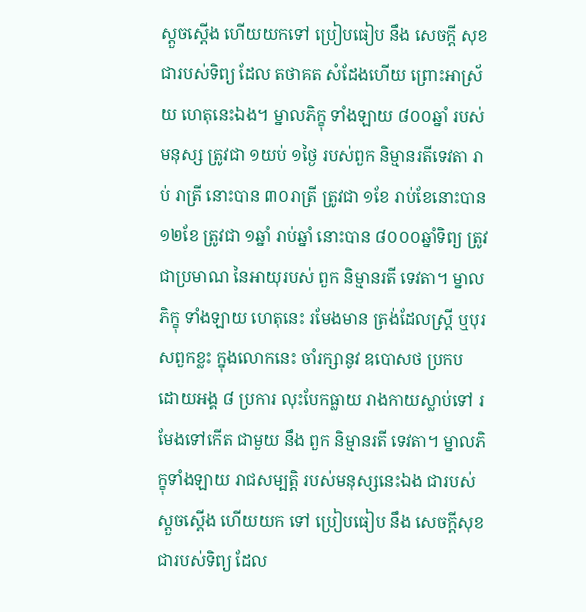ស្តួចស្តើង ហើយយកទៅ ប្រៀបធៀប នឹង សេចក្តី សុខ ជារបស់ទិព្យ ដែល តថាគត សំដែងហើយ ព្រោះអាស្រ័យ ហេតុនេះឯង។ ម្នាលភិក្ខុ ទាំងឡាយ ៨០០ឆ្នាំ របស់មនុស្ស ត្រូវជា ១យប់ ១ថ្ងៃ របស់ពួក និម្មានរតីទេវតា រាប់ រាត្រី នោះបាន ៣០រាត្រី ត្រូវជា ១ខែ រាប់ខែនោះបាន ១២ខែ ត្រូវជា ១ឆ្នាំ រាប់ឆ្នាំ នោះបាន ៨០០០ឆ្នាំទិព្យ ត្រូវជាប្រមាណ នៃអាយុរបស់ ពួក និម្មានរតី ទេវតា។ ម្នាលភិក្ខុ ទាំងឡាយ ហេតុនេះ រមែងមាន ត្រង់ដែលស្រ្តី ឬបុរសពួកខ្លះ ក្នុងលោកនេះ ចាំរក្សានូវ ឧបោសថ ប្រកប ដោយអង្គ ៨ ប្រការ លុះបែកធ្លាយ រាងកាយស្លាប់ទៅ រមែងទៅកើត ជាមួយ នឹង ពួក និម្មានរតី ទេវតា។ ម្នាលភិក្ខុទាំងឡាយ រាជសម្បត្តិ របស់មនុស្សនេះឯង ជារបស់ ស្តួចស្តើង ហើយយក ទៅ ប្រៀបធៀប នឹង សេចក្តីសុខ ជារបស់ទិព្យ ដែល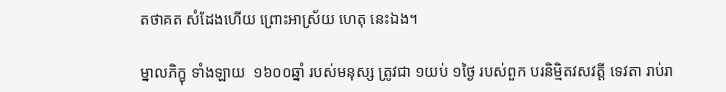តថាគត សំដែងហើយ ព្រោះអាស្រ័យ ហេតុ នេះឯង។

ម្នាលភិក្ខុ ទាំងឡាយ  ១៦០០ឆ្នាំ របស់មនុស្ស ត្រូវជា ១យប់ ១ថ្ងៃ របស់ពួក បរនិម្មិតវសវត្តី ទេវតា រាប់រា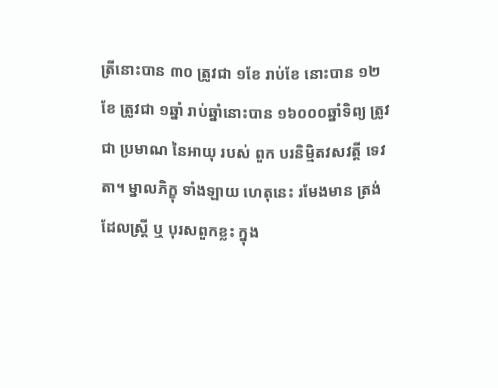ត្រីនោះបាន ៣០ ត្រូវជា ១ខែ រាប់ខែ នោះបាន ១២ខែ ត្រូវជា ១ឆ្នាំ រាប់ឆ្នាំនោះបាន ១៦០០០ឆ្នាំទិព្យ ត្រូវជា ប្រមាណ នៃអាយុ របស់ ពួក បរនិម្មិតវសវត្តី ទេវតា។ ម្នាលភិក្ខុ ទាំងឡាយ ហេតុនេះ រមែងមាន ត្រង់ដែលស្រ្តី ឬ បុរសពួកខ្លះ ក្នុង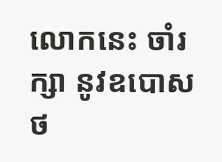លោកនេះ ចាំរក្សា នូវឧបោសថ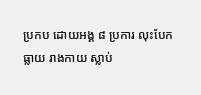ប្រកប ដោយអង្គ ៨ ប្រការ លុះបែកធ្លាយ រាងកាយ ស្លាប់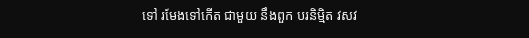ទៅ រមែងទៅកើត ជាមួយ នឹងពួក បរនិម្មិត វសវ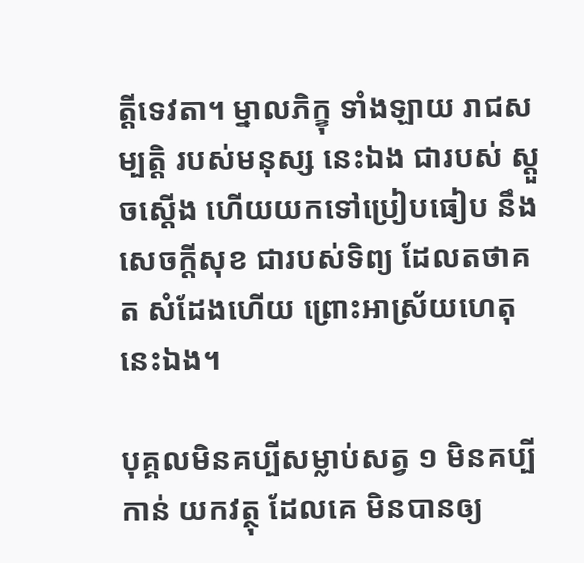ត្តីទេវតា។ ម្នាលភិក្ខុ ទាំងឡាយ រាជសម្បត្តិ របស់មនុស្ស នេះឯង ជារបស់ ស្តួចស្តើង ហើយយកទៅប្រៀបធៀប នឹងសេចក្តីសុខ ជារបស់ទិព្យ ដែលតថាគត សំដែងហើយ ព្រោះអាស្រ័យហេតុនេះឯង។

បុគ្គលមិនគប្បីសម្លាប់សត្វ ១ មិនគប្បីកាន់ យកវត្ថុ ដែលគេ មិនបានឲ្យ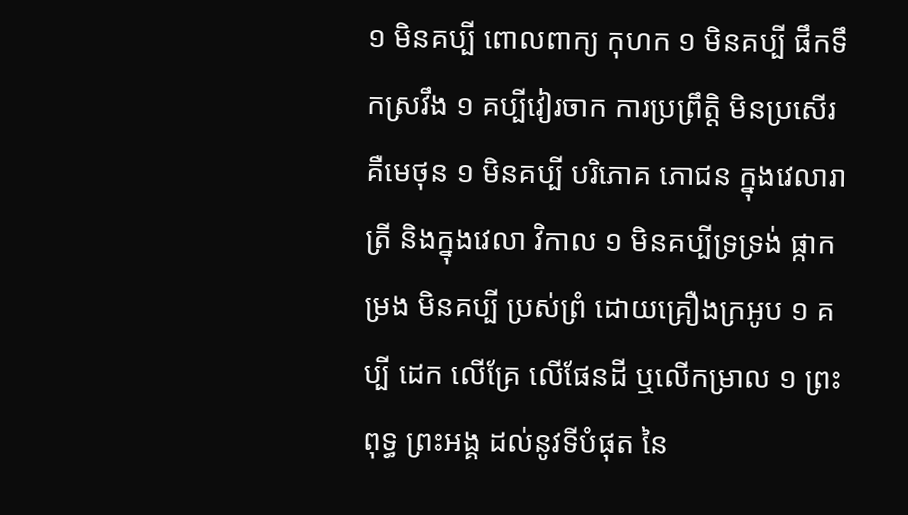១ មិនគប្បី ពោលពាក្យ កុហក ១ មិនគប្បី ផឹកទឹកស្រវឹង ១ គប្បីវៀរចាក ការប្រព្រឹត្តិ មិនប្រសើរ គឺមេថុន ១ មិនគប្បី បរិភោគ ភោជន ក្នុងវេលារាត្រី និងក្នុងវេលា វិកាល ១ មិនគប្បីទ្រទ្រង់ ផ្កាកម្រង មិនគប្បី ប្រស់ព្រំ ដោយគ្រឿងក្រអូប ១ គប្បី ដេក លើគ្រែ លើផែនដី ឬលើកម្រាល ១ ព្រះពុទ្ធ ព្រះអង្គ ដល់នូវទីបំផុត នៃ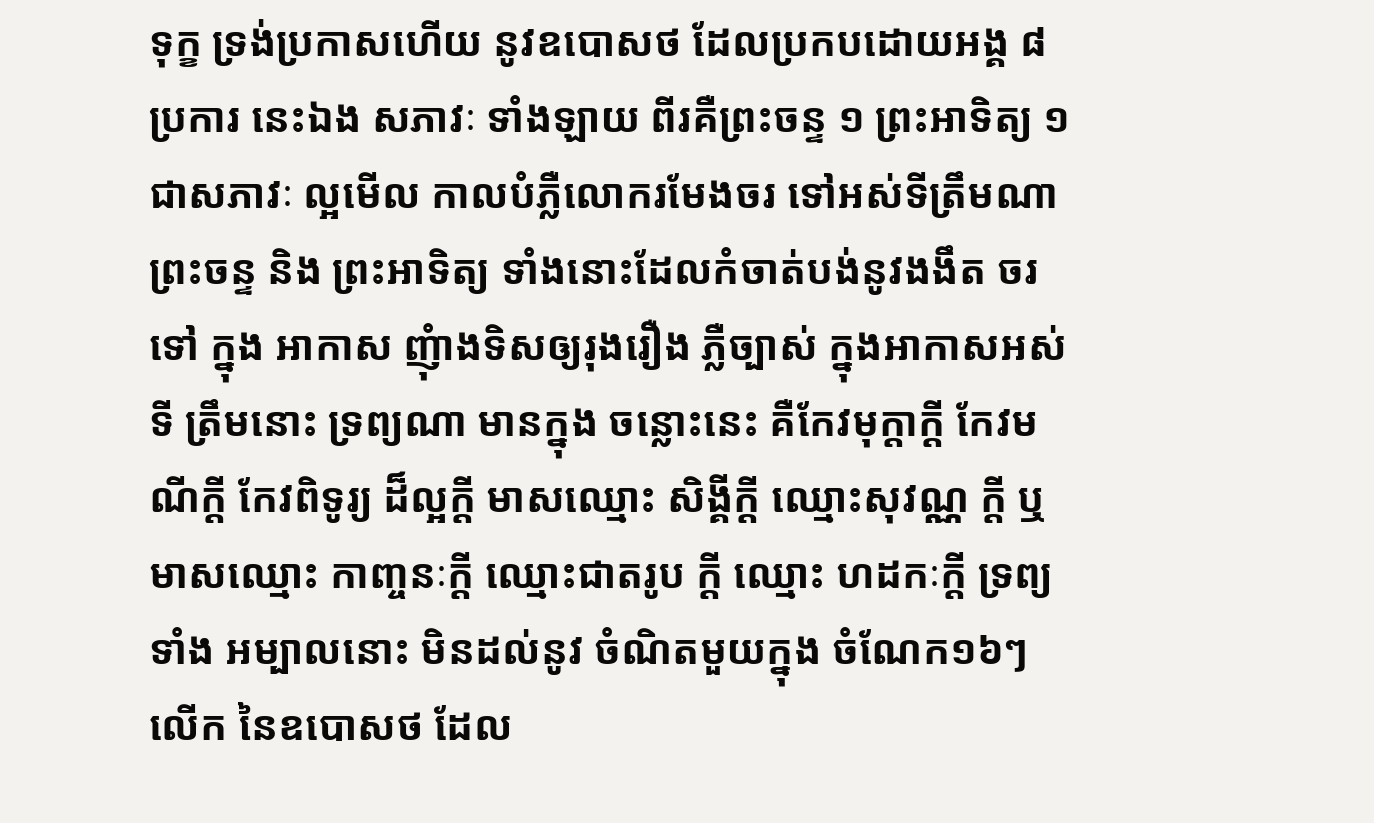ទុក្ខ ទ្រង់ប្រកាសហើយ នូវឧបោសថ ដែលប្រកបដោយអង្គ ៨ ប្រការ នេះឯង សភាវៈ ទាំងឡាយ ពីរគឺព្រះចន្ទ ១ ព្រះអាទិត្យ ១ ជាសភាវៈ ល្អមើល កាលបំភ្លឺលោករមែងចរ ទៅអស់ទីត្រឹមណា ព្រះចន្ទ និង ព្រះអាទិត្យ ទាំងនោះដែលកំចាត់បង់នូវងងឹត ចរទៅ ក្នុង អាកាស ញុំាងទិសឲ្យរុងរឿង ភ្លឺច្បាស់ ក្នុងអាកាសអស់ទី ត្រឹមនោះ ទ្រព្យណា មានក្នុង ចន្លោះនេះ គឺកែវមុក្តាក្តី កែវមណីក្តី កែវពិទូរ្យ ដ៏ល្អក្តី មាសឈ្មោះ សិង្គីក្តី ឈ្មោះសុវណ្ណ ក្តី ឬ មាសឈ្មោះ កាញ្ចនៈក្តី ឈ្មោះជាតរូប ក្តី ឈ្មោះ ហដកៈក្តី ទ្រព្យទាំង អម្បាលនោះ មិនដល់នូវ ចំណិតមួយក្នុង ចំណែក១៦ៗ លើក នៃឧបោសថ ដែល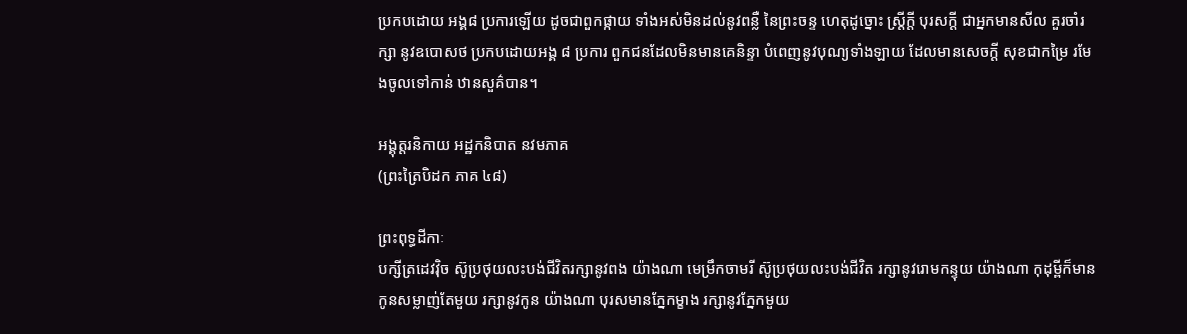ប្រកបដោយ អង្គ៨ ប្រការឡើយ ដូចជាពួកផ្កាយ ទាំងអស់មិនដល់នូវពន្លឺ នៃព្រះចន្ទ ហេតុដូច្នោះ ស្រ្តីក្តី បុរសក្តី ជាអ្នកមានសីល គួរចាំរក្សា នូវឧបោសថ ប្រកបដោយអង្គ ៨ ប្រការ ពួកជនដែលមិនមានគេនិន្ទា បំពេញនូវបុណ្យទាំងឡាយ ដែលមានសេចក្តី សុខជាកម្រៃ រមែងចូលទៅកាន់ ឋានសួគ៌បាន។

អង្គុត្តរនិកាយ អដ្ឋកនិបាត នវមភាគ
(ព្រះត្រៃបិដក ភាគ ៤៨)

ព្រះពុទ្ធដីកាៈ
បក្សីត្រដេវវុិច ស៊ូប្រថុយលះបង់ជីវិតរក្សានូវពង យ៉ាងណា មេម្រឹកចាមរី ស៊ូប្រថុយលះបង់ជីវិត រក្សានូវរេាមកន្ទុយ យ៉ាងណា កុដុម្ពីក៏មានកូនសម្លាញ់តែមួយ រក្សានូវកូន យ៉ាងណា បុរសមានភ្នែកម្ខាង រក្សានូវភ្នែកមួយ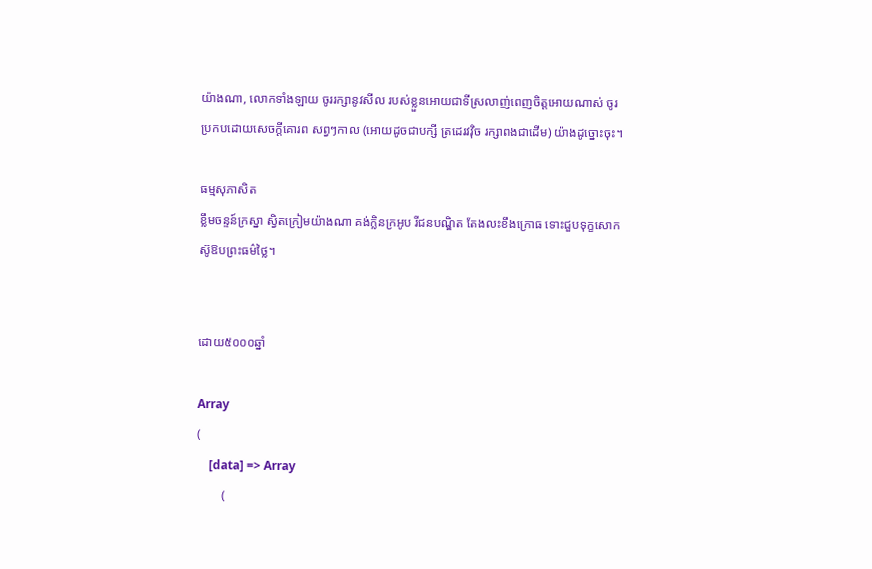យ៉ាងណា, លេាកទាំងឡាយ ចូររក្សានូវសីល របស់ខ្លួនអេាយជាទីស្រលាញ់ពេញចិត្តអេាយណាស់ ចូរប្រកបដេាយសេចក្តីគេារព សព្វៗកាល (អេាយដូចជាបក្សី ត្រដេរវវុិច រក្សាពងជាដេីម) យ៉ាងដូច្នេាះចុះ។

ធម្មសុភាសិត
ខ្លឹមចន្ទន៍ក្រស្នា ស្វិតក្រៀមយ៉ាងណា គង់ក្លិនក្រអូប រីជនបណ្ឌិត តែងលះខឹងក្រេាធ ទេាះជួបទុក្ខសេាក ស៊ូឱបព្រះធម៌ថ្លៃ។


ដោយ៥០០០ឆ្នាំ

Array
(
    [data] => Array
        (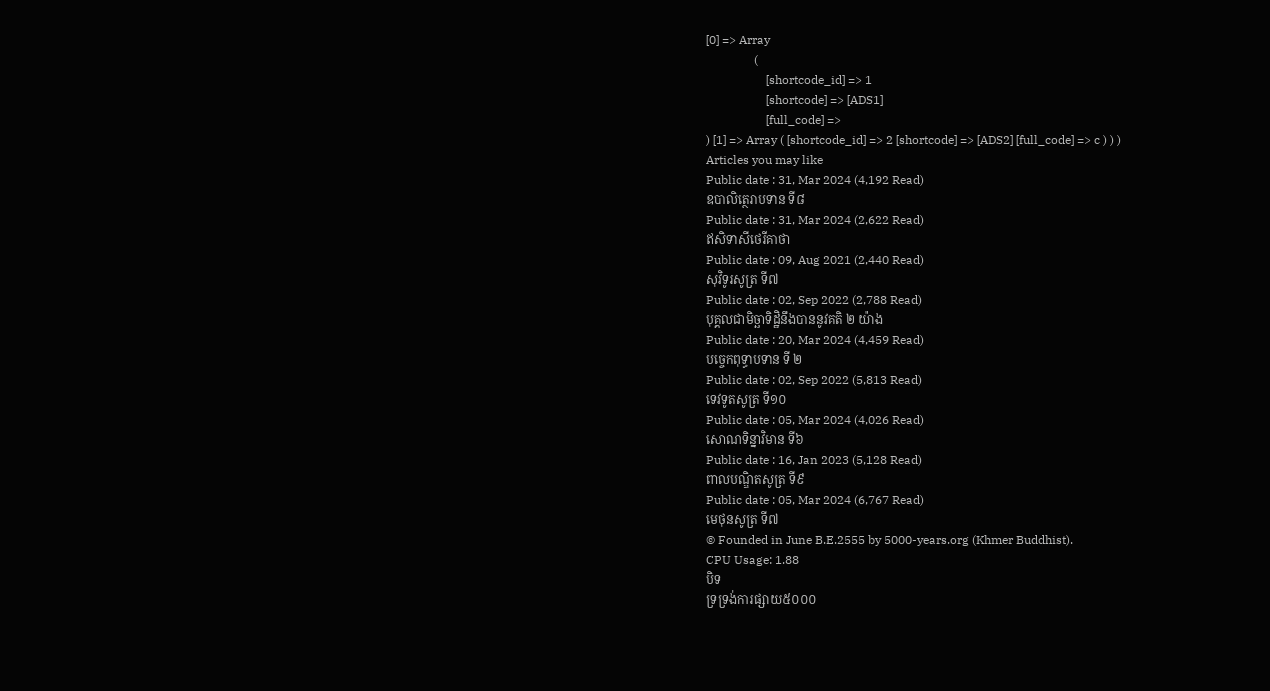[0] => Array
                (
                    [shortcode_id] => 1
                    [shortcode] => [ADS1]
                    [full_code] =>
) [1] => Array ( [shortcode_id] => 2 [shortcode] => [ADS2] [full_code] => c ) ) )
Articles you may like
Public date : 31, Mar 2024 (4,192 Read)
ឧបាលិត្ថេរាបទាន ទី៨
Public date : 31, Mar 2024 (2,622 Read)
ឥសិទាសីថេរីគាថា
Public date : 09, Aug 2021 (2,440 Read)
សុវិទូរសូត្រ ទី៧
Public date : 02, Sep 2022 (2,788 Read)
បុគ្គលជាមិច្ឆាទិដ្ឋិនឹងបាននូវគតិ ២ យ៉ាង
Public date : 20, Mar 2024 (4,459 Read)
បច្ចេកពុទ្ធាបទាន ទី ២
Public date : 02, Sep 2022 (5,813 Read)
ទេវទូតសូត្រ ទី១០
Public date : 05, Mar 2024 (4,026 Read)
សោណទិន្នាវិមាន ទី៦
Public date : 16, Jan 2023 (5,128 Read)
ពាលបណ្ឌិតសូត្រ ទី៩
Public date : 05, Mar 2024 (6,767 Read)
មេថុនសូត្រ ទី៧
© Founded in June B.E.2555 by 5000-years.org (Khmer Buddhist).
CPU Usage: 1.88
បិទ
ទ្រទ្រង់ការផ្សាយ៥០០០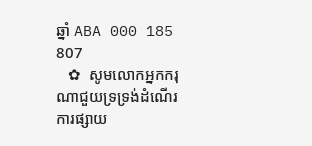ឆ្នាំ ABA 000 185 807
   ✿  សូមលោកអ្នកករុណាជួយទ្រទ្រង់ដំណើរការផ្សាយ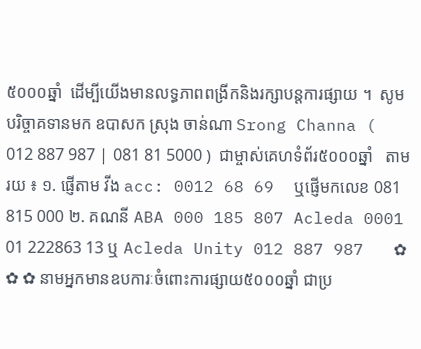៥០០០ឆ្នាំ  ដើម្បីយើងមានលទ្ធភាពពង្រីកនិងរក្សាបន្តការផ្សាយ ។  សូមបរិច្ចាគទានមក ឧបាសក ស្រុង ចាន់ណា Srong Channa ( 012 887 987 | 081 81 5000 )  ជាម្ចាស់គេហទំព័រ៥០០០ឆ្នាំ   តាមរយ ៖ ១. ផ្ញើតាម វីង acc: 0012 68 69  ឬផ្ញើមកលេខ 081 815 000 ២. គណនី ABA 000 185 807 Acleda 0001 01 222863 13 ឬ Acleda Unity 012 887 987   ✿ ✿ ✿ នាមអ្នកមានឧបការៈចំពោះការផ្សាយ៥០០០ឆ្នាំ ជាប្រ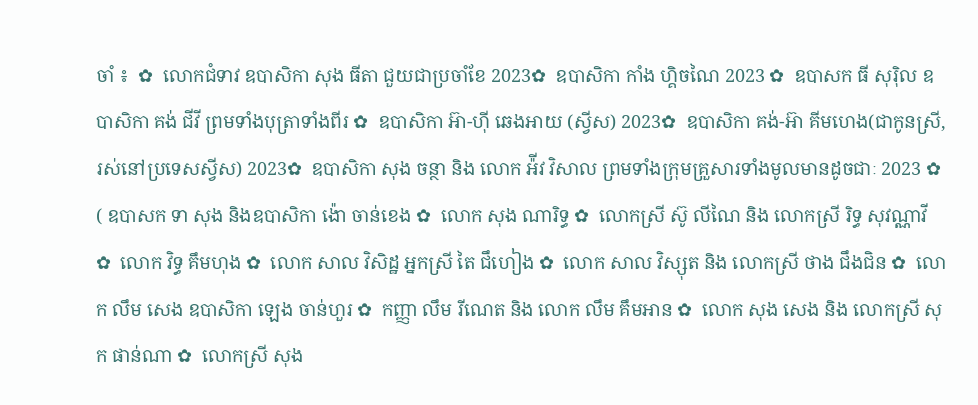ចាំ ៖  ✿  លោកជំទាវ ឧបាសិកា សុង ធីតា ជួយជាប្រចាំខែ 2023✿  ឧបាសិកា កាំង ហ្គិចណៃ 2023 ✿  ឧបាសក ធី សុរ៉ិល ឧបាសិកា គង់ ជីវី ព្រមទាំងបុត្រាទាំងពីរ ✿  ឧបាសិកា អ៊ា-ហុី ឆេងអាយ (ស្វីស) 2023✿  ឧបាសិកា គង់-អ៊ា គីមហេង(ជាកូនស្រី, រស់នៅប្រទេសស្វីស) 2023✿  ឧបាសិកា សុង ចន្ថា និង លោក អ៉ីវ វិសាល ព្រមទាំងក្រុមគ្រួសារទាំងមូលមានដូចជាៈ 2023 ✿  ( ឧបាសក ទា សុង និងឧបាសិកា ង៉ោ ចាន់ខេង ✿  លោក សុង ណារិទ្ធ ✿  លោកស្រី ស៊ូ លីណៃ និង លោកស្រី រិទ្ធ សុវណ្ណាវី  ✿  លោក វិទ្ធ គឹមហុង ✿  លោក សាល វិសិដ្ឋ អ្នកស្រី តៃ ជឹហៀង ✿  លោក សាល វិស្សុត និង លោកស្រី ថាង ជឹងជិន ✿  លោក លឹម សេង ឧបាសិកា ឡេង ចាន់ហួរ ✿  កញ្ញា លឹម រីណេត និង លោក លឹម គឹមអាន ✿  លោក សុង សេង និង លោកស្រី សុក ផាន់ណា ✿  លោកស្រី សុង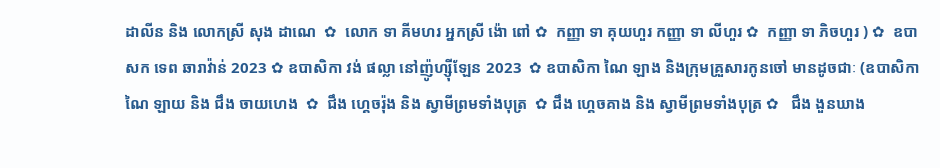ដាលីន និង លោកស្រី សុង ដាណេ  ✿  លោក ទា គីមហរ អ្នកស្រី ង៉ោ ពៅ ✿  កញ្ញា ទា គុយហួរ កញ្ញា ទា លីហួរ ✿  កញ្ញា ទា ភិចហួរ ) ✿  ឧបាសក ទេព ឆារាវ៉ាន់ 2023 ✿ ឧបាសិកា វង់ ផល្លា នៅញ៉ូហ្ស៊ីឡែន 2023  ✿ ឧបាសិកា ណៃ ឡាង និងក្រុមគ្រួសារកូនចៅ មានដូចជាៈ (ឧបាសិកា ណៃ ឡាយ និង ជឹង ចាយហេង  ✿  ជឹង ហ្គេចរ៉ុង និង ស្វាមីព្រមទាំងបុត្រ  ✿ ជឹង ហ្គេចគាង និង ស្វាមីព្រមទាំងបុត្រ ✿   ជឹង ងួនឃាង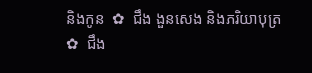និងកូន  ✿  ជឹង ងួនសេង និងភរិយាបុត្រ ✿  ជឹង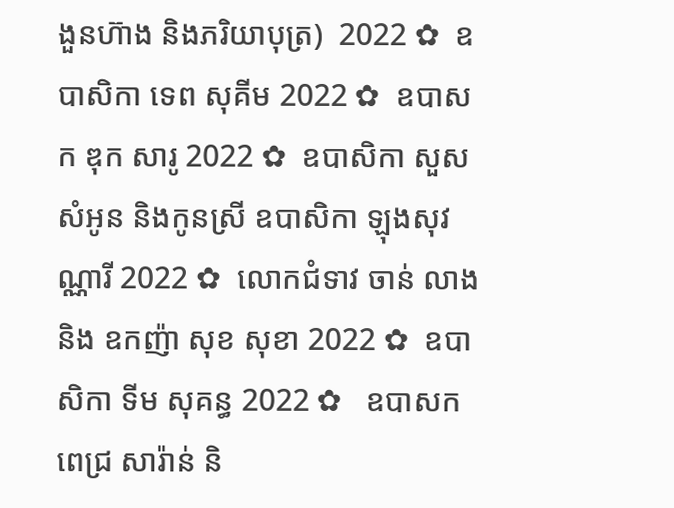ងួនហ៊ាង និងភរិយាបុត្រ)  2022 ✿  ឧបាសិកា ទេព សុគីម 2022 ✿  ឧបាសក ឌុក សារូ 2022 ✿  ឧបាសិកា សួស សំអូន និងកូនស្រី ឧបាសិកា ឡុងសុវណ្ណារី 2022 ✿  លោកជំទាវ ចាន់ លាង និង ឧកញ៉ា សុខ សុខា 2022 ✿  ឧបាសិកា ទីម សុគន្ធ 2022 ✿   ឧបាសក ពេជ្រ សារ៉ាន់ និ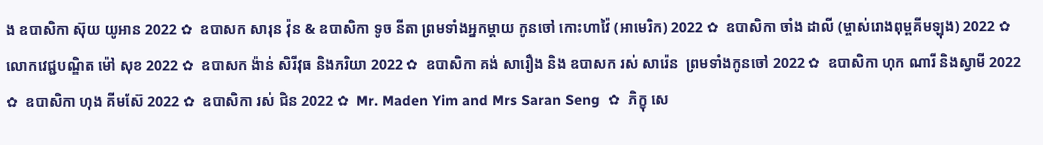ង ឧបាសិកា ស៊ុយ យូអាន 2022 ✿  ឧបាសក សារុន វ៉ុន & ឧបាសិកា ទូច នីតា ព្រមទាំងអ្នកម្តាយ កូនចៅ កោះហាវ៉ៃ (អាមេរិក) 2022 ✿  ឧបាសិកា ចាំង ដាលី (ម្ចាស់រោងពុម្ពគីមឡុង) 2022 ✿  លោកវេជ្ជបណ្ឌិត ម៉ៅ សុខ 2022 ✿  ឧបាសក ង៉ាន់ សិរីវុធ និងភរិយា 2022 ✿  ឧបាសិកា គង់ សារឿង និង ឧបាសក រស់ សារ៉េន  ព្រមទាំងកូនចៅ 2022 ✿  ឧបាសិកា ហុក ណារី និងស្វាមី 2022 ✿  ឧបាសិកា ហុង គីមស៊ែ 2022 ✿  ឧបាសិកា រស់ ជិន 2022 ✿  Mr. Maden Yim and Mrs Saran Seng  ✿  ភិក្ខុ សេ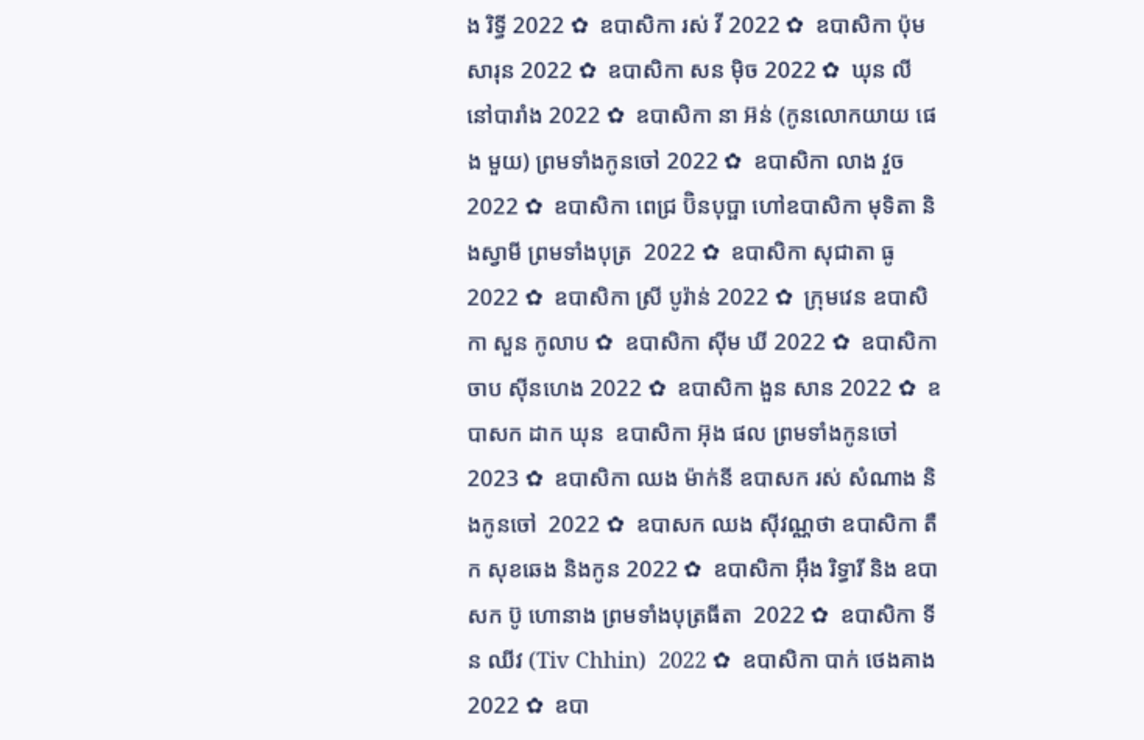ង រិទ្ធី 2022 ✿  ឧបាសិកា រស់ វី 2022 ✿  ឧបាសិកា ប៉ុម សារុន 2022 ✿  ឧបាសិកា សន ម៉ិច 2022 ✿  ឃុន លី នៅបារាំង 2022 ✿  ឧបាសិកា នា អ៊ន់ (កូនលោកយាយ ផេង មួយ) ព្រមទាំងកូនចៅ 2022 ✿  ឧបាសិកា លាង វួច  2022 ✿  ឧបាសិកា ពេជ្រ ប៊ិនបុប្ផា ហៅឧបាសិកា មុទិតា និងស្វាមី ព្រមទាំងបុត្រ  2022 ✿  ឧបាសិកា សុជាតា ធូ  2022 ✿  ឧបាសិកា ស្រី បូរ៉ាន់ 2022 ✿  ក្រុមវេន ឧបាសិកា សួន កូលាប ✿  ឧបាសិកា ស៊ីម ឃី 2022 ✿  ឧបាសិកា ចាប ស៊ីនហេង 2022 ✿  ឧបាសិកា ងួន សាន 2022 ✿  ឧបាសក ដាក ឃុន  ឧបាសិកា អ៊ុង ផល ព្រមទាំងកូនចៅ 2023 ✿  ឧបាសិកា ឈង ម៉ាក់នី ឧបាសក រស់ សំណាង និងកូនចៅ  2022 ✿  ឧបាសក ឈង សុីវណ្ណថា ឧបាសិកា តឺក សុខឆេង និងកូន 2022 ✿  ឧបាសិកា អុឹង រិទ្ធារី និង ឧបាសក ប៊ូ ហោនាង ព្រមទាំងបុត្រធីតា  2022 ✿  ឧបាសិកា ទីន ឈីវ (Tiv Chhin)  2022 ✿  ឧបាសិកា បាក់ ថេងគាង 2022 ✿  ឧបា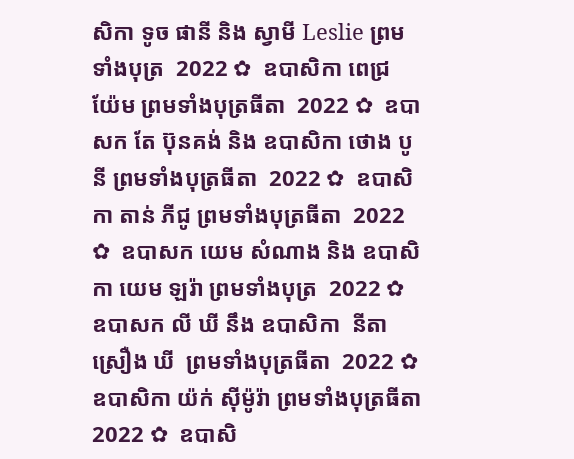សិកា ទូច ផានី និង ស្វាមី Leslie ព្រមទាំងបុត្រ  2022 ✿  ឧបាសិកា ពេជ្រ យ៉ែម ព្រមទាំងបុត្រធីតា  2022 ✿  ឧបាសក តែ ប៊ុនគង់ និង ឧបាសិកា ថោង បូនី ព្រមទាំងបុត្រធីតា  2022 ✿  ឧបាសិកា តាន់ ភីជូ ព្រមទាំងបុត្រធីតា  2022 ✿  ឧបាសក យេម សំណាង និង ឧបាសិកា យេម ឡរ៉ា ព្រមទាំងបុត្រ  2022 ✿  ឧបាសក លី ឃី នឹង ឧបាសិកា  នីតា ស្រឿង ឃី  ព្រមទាំងបុត្រធីតា  2022 ✿  ឧបាសិកា យ៉ក់ សុីម៉ូរ៉ា ព្រមទាំងបុត្រធីតា  2022 ✿  ឧបាសិ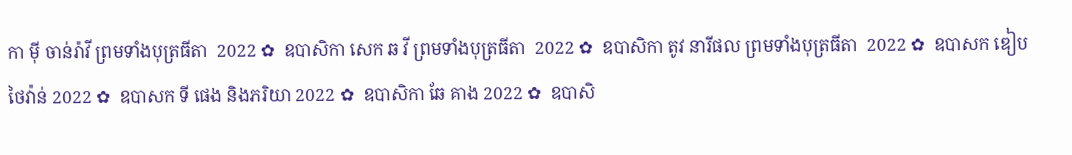កា មុី ចាន់រ៉ាវី ព្រមទាំងបុត្រធីតា  2022 ✿  ឧបាសិកា សេក ឆ វី ព្រមទាំងបុត្រធីតា  2022 ✿  ឧបាសិកា តូវ នារីផល ព្រមទាំងបុត្រធីតា  2022 ✿  ឧបាសក ឌៀប ថៃវ៉ាន់ 2022 ✿  ឧបាសក ទី ផេង និងភរិយា 2022 ✿  ឧបាសិកា ឆែ គាង 2022 ✿  ឧបាសិ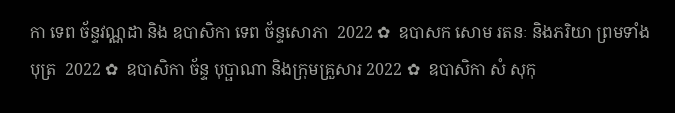កា ទេព ច័ន្ទវណ្ណដា និង ឧបាសិកា ទេព ច័ន្ទសោភា  2022 ✿  ឧបាសក សោម រតនៈ និងភរិយា ព្រមទាំងបុត្រ  2022 ✿  ឧបាសិកា ច័ន្ទ បុប្ផាណា និងក្រុមគ្រួសារ 2022 ✿  ឧបាសិកា សំ សុកុ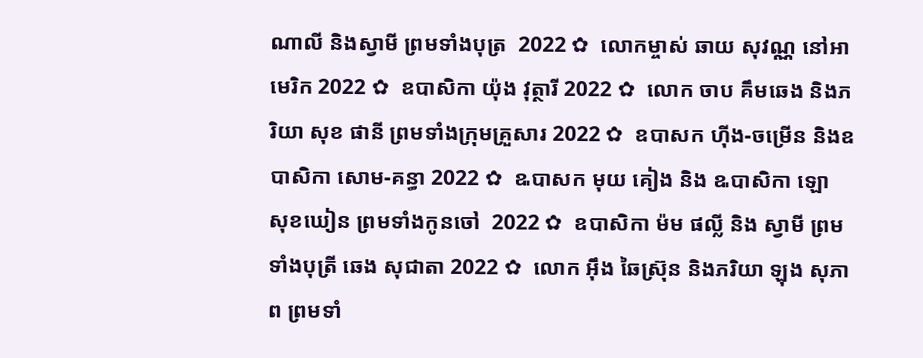ណាលី និងស្វាមី ព្រមទាំងបុត្រ  2022 ✿  លោកម្ចាស់ ឆាយ សុវណ្ណ នៅអាមេរិក 2022 ✿  ឧបាសិកា យ៉ុង វុត្ថារី 2022 ✿  លោក ចាប គឹមឆេង និងភរិយា សុខ ផានី ព្រមទាំងក្រុមគ្រួសារ 2022 ✿  ឧបាសក ហ៊ីង-ចម្រើន និងឧបាសិកា សោម-គន្ធា 2022 ✿  ឩបាសក មុយ គៀង និង ឩបាសិកា ឡោ សុខឃៀន ព្រមទាំងកូនចៅ  2022 ✿  ឧបាសិកា ម៉ម ផល្លី និង ស្វាមី ព្រមទាំងបុត្រី ឆេង សុជាតា 2022 ✿  លោក អ៊ឹង ឆៃស្រ៊ុន និងភរិយា ឡុង សុភាព ព្រមទាំ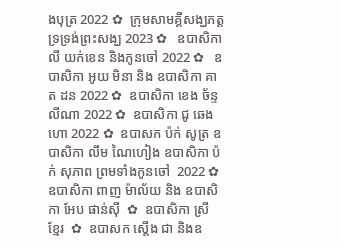ងបុត្រ 2022 ✿  ក្រុមសាមគ្គីសង្ឃភត្តទ្រទ្រង់ព្រះសង្ឃ 2023 ✿   ឧបាសិកា លី យក់ខេន និងកូនចៅ 2022 ✿   ឧបាសិកា អូយ មិនា និង ឧបាសិកា គាត ដន 2022 ✿  ឧបាសិកា ខេង ច័ន្ទលីណា 2022 ✿  ឧបាសិកា ជូ ឆេងហោ 2022 ✿  ឧបាសក ប៉ក់ សូត្រ ឧបាសិកា លឹម ណៃហៀង ឧបាសិកា ប៉ក់ សុភាព ព្រមទាំងកូនចៅ  2022 ✿  ឧបាសិកា ពាញ ម៉ាល័យ និង ឧបាសិកា អែប ផាន់ស៊ី  ✿  ឧបាសិកា ស្រី ខ្មែរ  ✿  ឧបាសក ស្តើង ជា និងឧ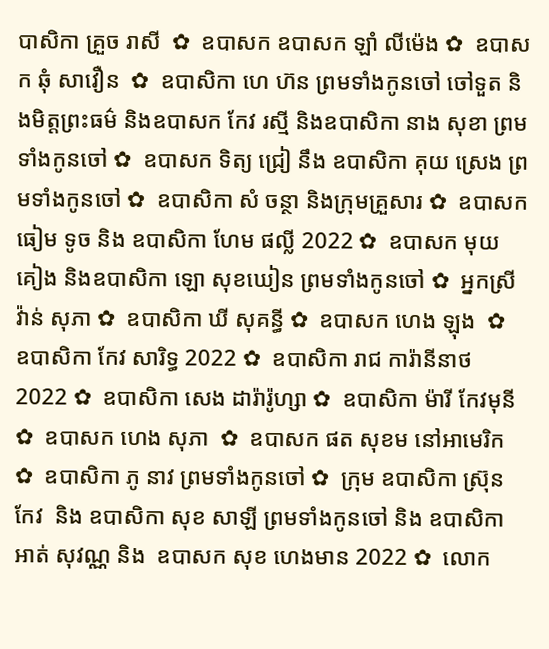បាសិកា គ្រួច រាសី  ✿  ឧបាសក ឧបាសក ឡាំ លីម៉េង ✿  ឧបាសក ឆុំ សាវឿន  ✿  ឧបាសិកា ហេ ហ៊ន ព្រមទាំងកូនចៅ ចៅទួត និងមិត្តព្រះធម៌ និងឧបាសក កែវ រស្មី និងឧបាសិកា នាង សុខា ព្រមទាំងកូនចៅ ✿  ឧបាសក ទិត្យ ជ្រៀ នឹង ឧបាសិកា គុយ ស្រេង ព្រមទាំងកូនចៅ ✿  ឧបាសិកា សំ ចន្ថា និងក្រុមគ្រួសារ ✿  ឧបាសក ធៀម ទូច និង ឧបាសិកា ហែម ផល្លី 2022 ✿  ឧបាសក មុយ គៀង និងឧបាសិកា ឡោ សុខឃៀន ព្រមទាំងកូនចៅ ✿  អ្នកស្រី វ៉ាន់ សុភា ✿  ឧបាសិកា ឃី សុគន្ធី ✿  ឧបាសក ហេង ឡុង  ✿  ឧបាសិកា កែវ សារិទ្ធ 2022 ✿  ឧបាសិកា រាជ ការ៉ានីនាថ 2022 ✿  ឧបាសិកា សេង ដារ៉ារ៉ូហ្សា ✿  ឧបាសិកា ម៉ារី កែវមុនី ✿  ឧបាសក ហេង សុភា  ✿  ឧបាសក ផត សុខម នៅអាមេរិក  ✿  ឧបាសិកា ភូ នាវ ព្រមទាំងកូនចៅ ✿  ក្រុម ឧបាសិកា ស្រ៊ុន កែវ  និង ឧបាសិកា សុខ សាឡី ព្រមទាំងកូនចៅ និង ឧបាសិកា អាត់ សុវណ្ណ និង  ឧបាសក សុខ ហេងមាន 2022 ✿  លោក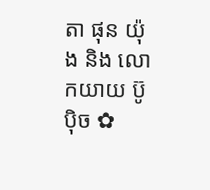តា ផុន យ៉ុង និង លោកយាយ ប៊ូ ប៉ិច ✿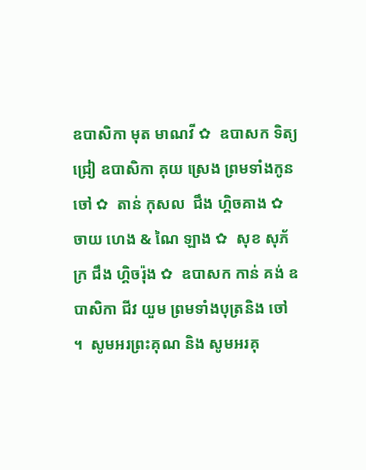ឧបាសិកា មុត មាណវី ✿  ឧបាសក ទិត្យ ជ្រៀ ឧបាសិកា គុយ ស្រេង ព្រមទាំងកូនចៅ ✿  តាន់ កុសល  ជឹង ហ្គិចគាង ✿  ចាយ ហេង & ណៃ ឡាង ✿  សុខ សុភ័ក្រ ជឹង ហ្គិចរ៉ុង ✿  ឧបាសក កាន់ គង់ ឧបាសិកា ជីវ យួម ព្រមទាំងបុត្រនិង ចៅ ។  សូមអរព្រះគុណ និង សូមអរគុ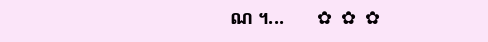ណ ។...       ✿  ✿  ✿